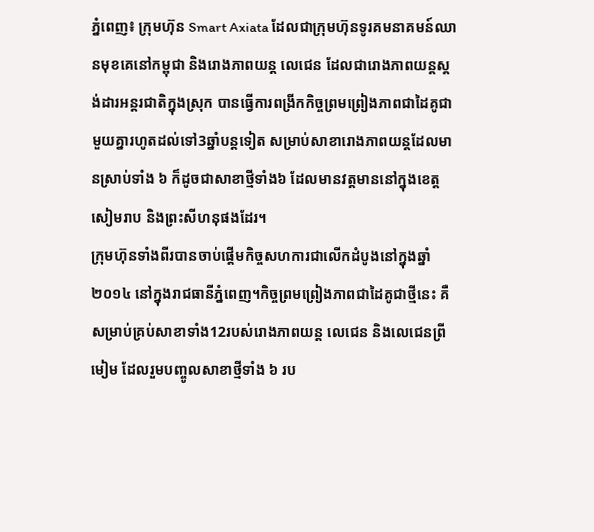ភ្នំពេញ៖ ក្រុមហ៊ុន Smart Axiata ដែលជាក្រុមហ៊ុនទូរគមនាគមន៍ឈានមុខគេនៅកម្ពុជា និងរោងភាពយន្ត លេជេន ដែលជារោងភាពយន្តស្តង់ដារអន្តរជាតិក្នុងស្រុក បានធ្វើការពង្រីកកិច្ចព្រមព្រៀងភាពជាដៃគូជាមួយគ្នារហូតដល់ទៅ3ឆ្នាំបន្តទៀត សម្រាប់សាខារោងភាពយន្តដែលមានស្រាប់ទាំង ៦ ក៏ដូចជាសាខាថ្មីទាំង៦ ដែលមានវត្តមាននៅក្នុងខេត្តសៀមរាប និងព្រះសីហនុផងដែរ។
ក្រុមហ៊ុនទាំងពីរបានចាប់ផ្តើមកិច្ចសហការជាលើកដំបូងនៅក្នុងឆ្នាំ ២០១៤ នៅក្នុងរាជធានីភ្នំពេញ។កិច្ចព្រមព្រៀងភាពជាដៃគូជាថ្មីនេះ គឺសម្រាប់គ្រប់សាខាទាំង12របស់រោងភាពយន្ត លេជេន និងលេជេនព្រីមៀម ដែលរួមបញ្ចូលសាខាថ្មីទាំង ៦ រប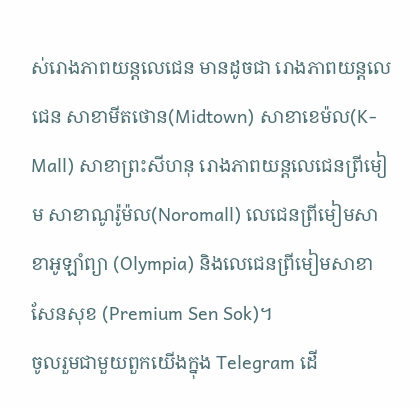ស់រោងភាពយន្តលេជេន មានដូចជា រោងភាពយន្តលេជេន សាខាមីតថោន(Midtown) សាខាខេម៉ល(K-Mall) សាខាព្រះសីហនុ រោងភាពយន្ដលេជេនព្រីមៀម សាខាណូរ៉ូម៉ល(Noromall) លេជេនព្រីមៀមសាខាអូឡាំព្យា (Olympia) និងលេជេនព្រីមៀមសាខាសែនសុខ (Premium Sen Sok)។
ចូលរួមជាមួយពួកយើងក្នុង Telegram ដើ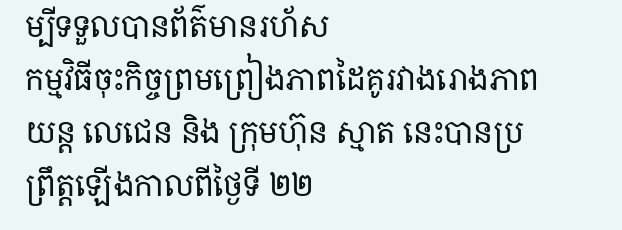ម្បីទទួលបានព័ត៌មានរហ័ស
កម្មវិធីចុះកិច្ចព្រមព្រៀងភាពដៃគូរវាងរោងភាពយន្ត លេជេន និង ក្រុមហ៊ុន ស្មាត នេះបានប្រព្រឹត្តឡើងកាលពីថ្ងៃទី ២២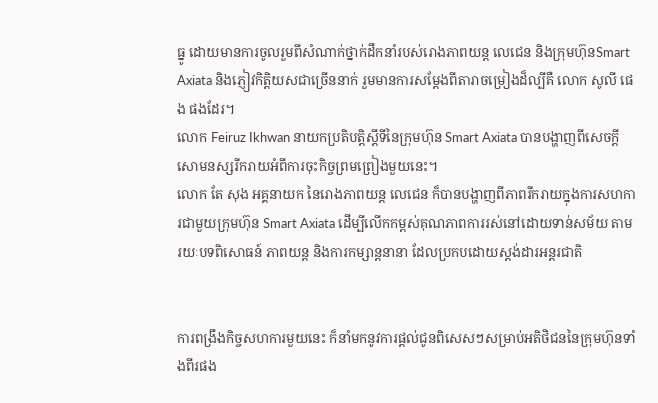ធ្នូ ដោយមានការចូលរួមពីសំណាក់ថ្នាក់ដឹកនាំរបស់រោងភាពយន្ត លេជេន និងក្រុមហ៊ុនSmart Axiata និងភ្ញៀវកិត្តិយសជាច្រើននាក់ រួមមានការសម្ដែងពីតារាចម្រៀងដ៏ល្បីគឺ លោក សូលី ផេង ផងដែរ។
លោក Feiruz Ikhwan នាយកប្រតិបត្តិស្តីទីនៃក្រុមហ៊ុន Smart Axiata បានបង្ហាញពីសេចក្តីសោមនស្សរីករាយអំពីការចុះកិច្ចព្រមព្រៀងមួយនេះ។
លោក តែ សុង អគ្គនាយក នៃរោងភាពយន្ត លេជេន ក៏បានបង្ហាញពីភាពរីករាយក្នុងការសហការជាមួយក្រុមហ៊ុន Smart Axiata ដើម្បីលើកកម្ពស់គុណភាពការរស់នៅដោយទាន់សម័យ តាមរយៈបទពិសោធន៍ ភាពយន្ត និងការកម្សាន្តនានា ដែលប្រកបដោយស្តង់ដារអន្តរជាតិ


ការពង្រឹងកិច្ចសហការមួយនេះ ក៏នាំមកនូវការផ្តល់ជូនពិសេសៗសម្រាប់អតិថិជននៃក្រុមហ៊ុនទាំងពីរផង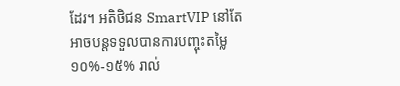ដែរ។ អតិថិជន SmartVIP នៅតែអាចបន្តទទួលបានការបញ្ចុះតម្លៃ ១០%-១៥% រាល់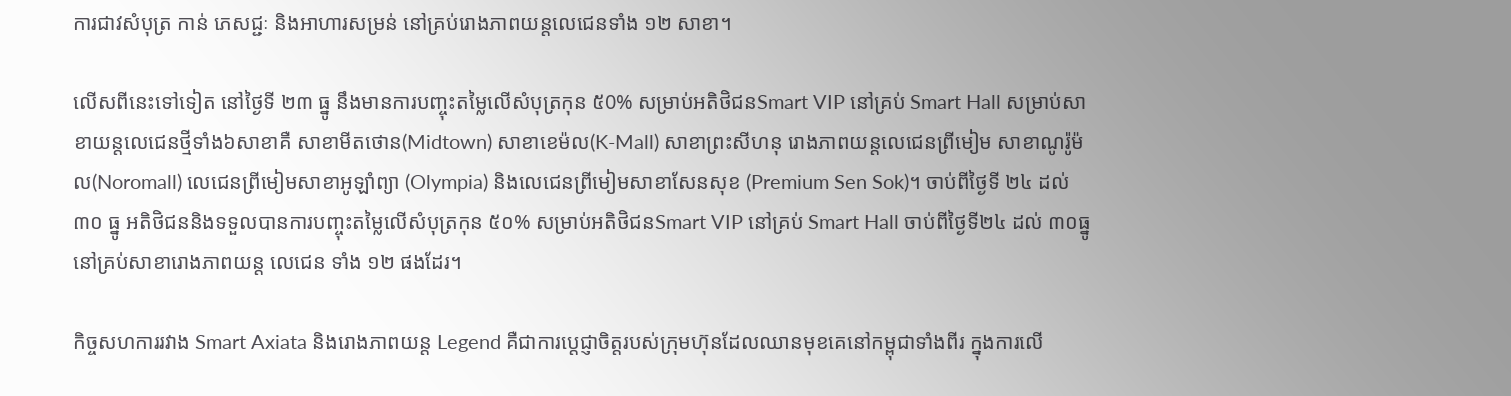ការជាវសំបុត្រ កាន់ ភេសជ្ជៈ និងអាហារសម្រន់ នៅគ្រប់រោងភាពយន្តលេជេនទាំង ១២ សាខា។

លើសពីនេះទៅទៀត នៅថ្ងៃទី ២៣ ធ្នូ នឹងមានការបញ្ចុះតម្លៃលើសំបុត្រកុន ៥0% សម្រាប់អតិថិជនSmart VIP នៅគ្រប់ Smart Hall សម្រាប់សាខាយន្តលេជេនថ្មីទាំង៦សាខាគឺ សាខាមីតថោន(Midtown) សាខាខេម៉ល(K-Mall) សាខាព្រះសីហនុ រោងភាពយន្ដលេជេនព្រីមៀម សាខាណូរ៉ូម៉ល(Noromall) លេជេនព្រីមៀមសាខាអូឡាំព្យា (Olympia) និងលេជេនព្រីមៀមសាខាសែនសុខ (Premium Sen Sok)។ ចាប់ពីថ្ងៃទី ២៤ ដល់ ៣០ ធ្នូ អតិថិជននិងទទួលបានការបញ្ចុះតម្លៃលើសំបុត្រកុន ៥០% សម្រាប់អតិថិជនSmart VIP នៅគ្រប់ Smart Hall ចាប់ពីថ្ងៃទី២៤ ដល់ ៣០ធ្នូ នៅគ្រប់សាខារោងភាពយន្ត លេជេន ទាំង ១២ ផងដែរ។

កិច្ចសហការរវាង Smart Axiata និងរោងភាពយន្ត Legend គឺជាការប្តេជ្ញាចិត្តរបស់ក្រុមហ៊ុនដែលឈានមុខគេនៅកម្ពុជាទាំងពីរ ក្នុងការលើ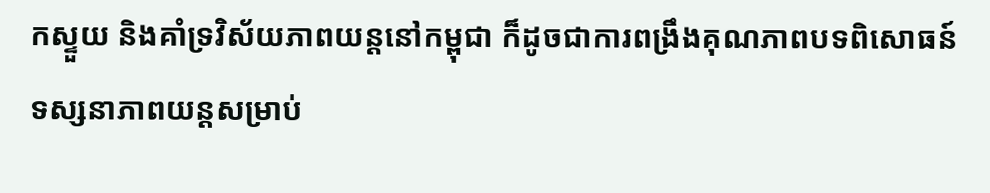កស្ទួយ និងគាំទ្រវិស័យភាពយន្តនៅកម្ពុជា ក៏ដូចជាការពង្រឹងគុណភាពបទពិសោធន៍ទស្សនាភាពយន្តសម្រាប់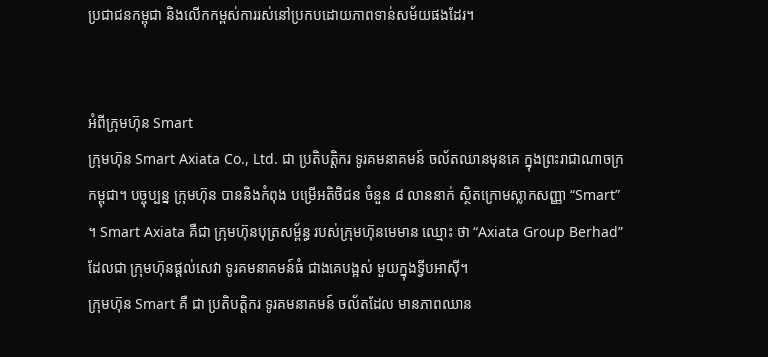ប្រជាជនកម្ពុជា និងលើកកម្ពស់ការរស់នៅប្រកបដោយភាពទាន់សម័យផងដែរ។


អំពីក្រុមហ៊ុន Smart
ក្រុមហ៊ុន Smart Axiata Co., Ltd. ជា ប្រតិបត្ដិករ ទូរគមនាគមន៍ ចល័តឈានមុនគេ ក្នុងព្រះរាជាណាចក្រកម្ពុជា។ បច្ចុប្បន្ន ក្រុមហ៊ុន បាននិងកំពុង បម្រើអតិថិជន ចំនួន ៨ លាននាក់ ស្ថិតក្រោមស្លាកសញ្ញា “Smart” ។ Smart Axiata គឺជា ក្រុមហ៊ុនបុត្រសម្ព័ន្ធ របស់ក្រុមហ៊ុនមេមាន ឈ្មោះ ថា “Axiata Group Berhad” ដែលជា ក្រុមហ៊ុនផ្ដល់សេវា ទូរគមនាគមន៍ធំ ជាងគេបង្អស់ មួយក្នុងទ្វីបអាស៊ី។
ក្រុមហ៊ុន Smart គឺ ជា ប្រតិបត្តិករ ទូរគមនាគមន៍ ចល័តដែល មានភាពឈាន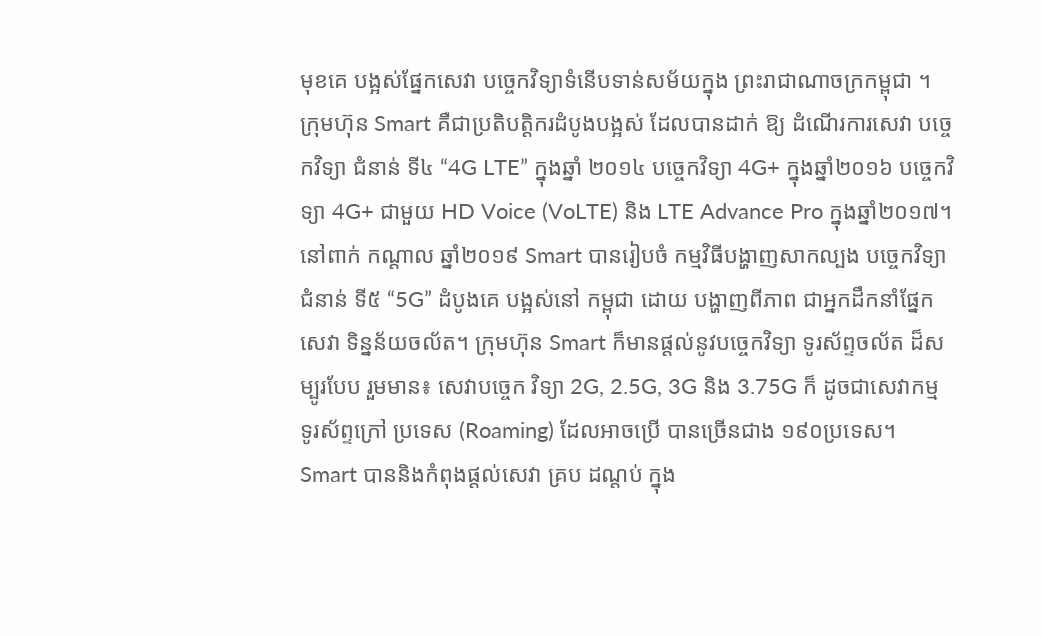មុខគេ បង្អស់ផ្នែកសេវា បច្ចេកវិទ្យាទំនើបទាន់សម័យក្នុង ព្រះរាជាណាចក្រកម្ពុជា ។ ក្រុមហ៊ុន Smart គឺជាប្រតិបត្ដិករដំបូងបង្អស់ ដែលបានដាក់ ឱ្យ ដំណើរការសេវា បច្ចេកវិទ្យា ជំនាន់ ទី៤ “4G LTE” ក្នុងឆ្នាំ ២០១៤ បច្ចេកវិទ្យា 4G+ ក្នុងឆ្នាំ២០១៦ បច្ចេកវិទ្យា 4G+ ជាមួយ HD Voice (VoLTE) និង LTE Advance Pro ក្នុងឆ្នាំ២០១៧។ នៅពាក់ កណ្តាល ឆ្នាំ២០១៩ Smart បានរៀបចំ កម្មវិធីបង្ហាញសាកល្បង បច្ចេកវិទ្យាជំនាន់ ទី៥ “5G” ដំបូងគេ បង្អស់នៅ កម្ពុជា ដោយ បង្ហាញពីភាព ជាអ្នកដឹកនាំផ្នែកសេវា ទិន្នន័យចល័ត។ ក្រុមហ៊ុន Smart ក៏មានផ្ដល់នូវបច្ចេកវិទ្យា ទូរស័ព្ទចល័ត ដ៏សម្បូរបែប រួមមាន៖ សេវាបច្ចេក វិទ្យា 2G, 2.5G, 3G និង 3.75G ក៏ ដូចជាសេវាកម្ម ទូរស័ព្ទក្រៅ ប្រទេស (Roaming) ដែលអាចប្រើ បានច្រើនជាង ១៩០ប្រទេស។ Smart បាននិងកំពុងផ្តល់សេវា គ្រប ដណ្តប់ ក្នុង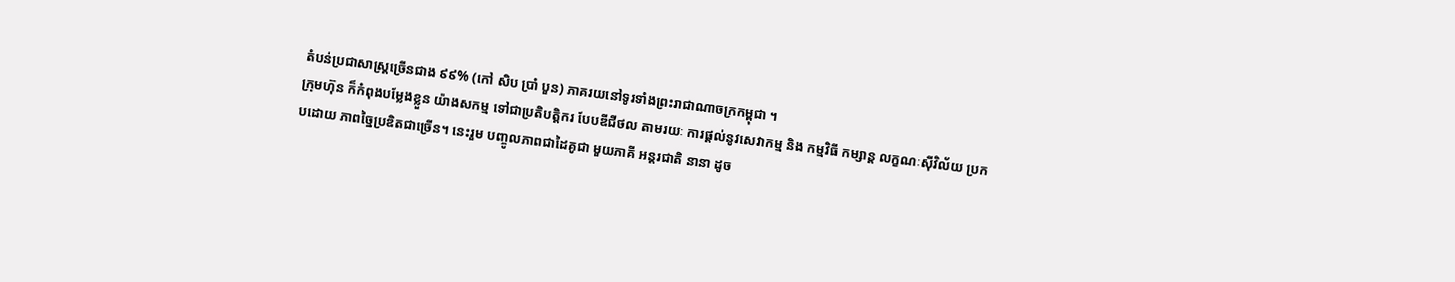តំបន់ប្រជាសាស្ត្រច្រើនជាង ៩៩% (កៅ សិប ប្រាំ បួន) ភាគរយនៅទូរទាំងព្រះរាជាណាចក្រកម្ពុជា ។
ក្រុមហ៊ុន ក៏កំពុងបម្លែងខ្លួន យ៉ាងសកម្ម ទៅជាប្រតិបត្តិករ បែបឌីជីថល តាមរយៈ ការផ្ដល់នូវសេវាកម្ម និង កម្មវិធី កម្សាន្ត លក្ខណៈស៊ីវិល័យ ប្រកបដោយ ភាពច្នៃប្រឌិតជាច្រើន។ នេះរួម បញ្ចូលភាពជាដៃគូជា មួយភាគី អន្តរជាតិ នានា ដូច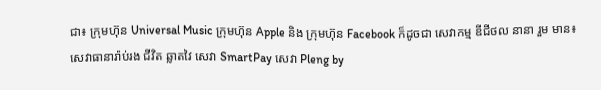ជា៖ ក្រុមហ៊ុន Universal Music ក្រុមហ៊ុន Apple និង ក្រុមហ៊ុន Facebook ក៏ដូចជា សេវាកម្ម ឌីជីថល នានា រួម មាន៖ សេវាធានារ៉ាប់រង ជីវិត ឆ្លាតវៃ សេវា SmartPay សេវា Pleng by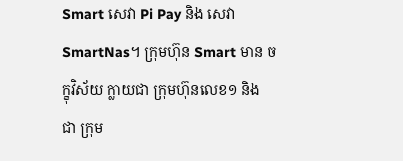Smart សេវា Pi Pay និង សេវា SmartNas។ ក្រុមហ៊ុន Smart មាន ចក្ខុវិស័យ ក្លាយជា ក្រុមហ៊ុនលេខ១ និង ជា ក្រុម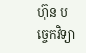ហ៊ុន បច្ចេកវិទ្យា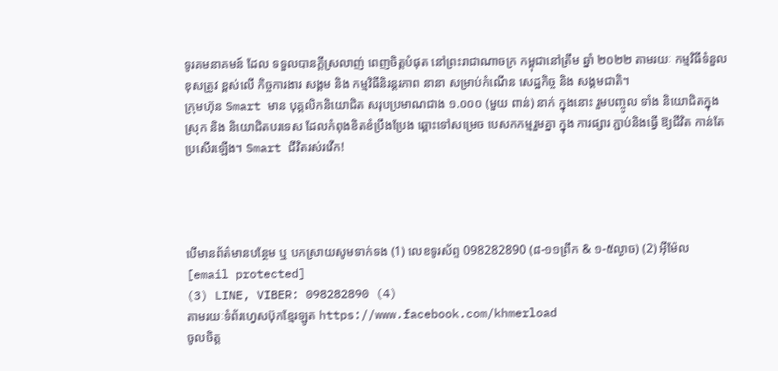ទូរគមនាគមន៍ ដែល ទទួលបានកី្ដស្រលាញ់ ពេញចិត្តបំផុត នៅព្រះរាជាណាចក្រ កម្ពុជានៅត្រឹម ឆ្នាំ ២០២២ តាមរយៈ កម្មវិធីទំនួល ខុសត្រូវ ខ្ពស់លើ កិច្ចការងារ សង្គម និង កម្មវិធីនិរន្តរភាព នានា សម្រាប់កំណើន សេដ្ឋកិច្ច និង សង្គមជាតិ។
ក្រុមហ៊ុន Smart មាន បុគ្គលិកនិយោជិត សរុបប្រមាណជាង ១.០០០ (មួយ ពាន់) នាក់ ក្នុងនោះ រួមបញ្ចូល ទាំង និយោជិតក្នុងស្រុក និង និយោជិតបរទេស ដែលកំពុងខិតខំប្រឹងប្រែង ឆ្ពោះទៅសម្រេច បេសកកម្មរួមគ្នា ក្នុង ការផ្សារ ភ្ជាប់និងធ្វើ ឱ្យជីវិត កាន់តែប្រសើរឡើង។ Smart ជីវិតរស់រវើក!




បើមានព័ត៌មានបន្ថែម ឬ បកស្រាយសូមទាក់ទង (1) លេខទូរស័ព្ទ 098282890 (៨-១១ព្រឹក & ១-៥ល្ងាច) (2) អ៊ីម៉ែល [email protected]
(3) LINE, VIBER: 098282890 (4)
តាមរយៈទំព័រហ្វេសប៊ុកខ្មែរឡូត https://www.facebook.com/khmerload
ចូលចិត្ត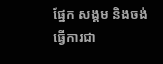ផ្នែក សង្គម និងចង់ធ្វើការជា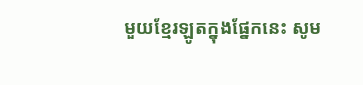មួយខ្មែរឡូតក្នុងផ្នែកនេះ សូម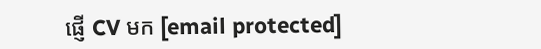ផ្ញើ CV មក [email protected]